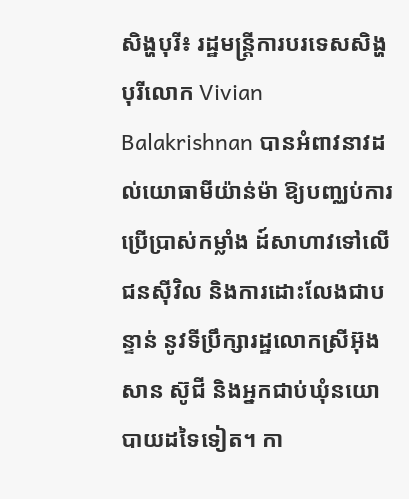សិង្ហបុរី៖ រដ្ឋមន្រ្តីការបរទេសសិង្ហបុរីលោក Vivian Balakrishnan បានអំពាវនាវដល់យោធាមីយ៉ាន់ម៉ា ឱ្យបញ្ឈប់ការប្រើប្រាស់កម្លាំង ដ៍សាហាវទៅលើជនស៊ីវិល និងការដោះលែងជាបន្ទាន់ នូវទីប្រឹក្សារដ្ឋលោកស្រីអ៊ុងសាន ស៊ូជី និងអ្នកជាប់ឃុំនយោបាយដទៃទៀត។ កា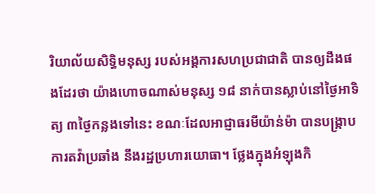រិយាល័យសិទ្ធិមនុស្ស របស់អង្គការសហប្រជាជាតិ បានឲ្យដឹងផងដែរថា យ៉ាងហោចណាស់មនុស្ស ១៨ នាក់បានស្លាប់នៅថ្ងៃអាទិត្យ ៣ថ្ងៃកន្លងទៅនេះ ខណៈដែលអាជ្ញាធរមីយ៉ាន់ម៉ា បានបង្ក្រាបការតវ៉ាប្រឆាំង នឹងរដ្ឋប្រហារយោធា។ ថ្លែងក្នុងអំឡុងកិ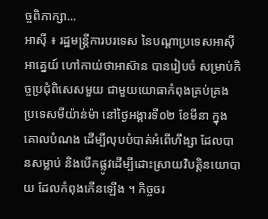ច្ចពិភាក្សា...
អាស៊ី ៖ រដ្ឋមន្ត្រីការបរទេស នៃបណ្តាប្រទេសអាស៊ីអាគ្នេយ៍ ហៅកាយ់ថាអាស៊ាន បានរៀបចំ សម្រាប់កិច្ចប្រជុំពិសេសមួយ ជាមួយយោធាកំពុងគ្រប់គ្រង ប្រទេសមីយ៉ាន់ម៉ា នៅថ្ងៃអង្គារទី០២ ខែមីនា ក្នុងគោលបំណង ដើម្បីលុបបំបាត់អំពើហឹង្សា ដែលបានសម្លាប់ និងបើកផ្លូវដើម្បីដោះស្រាយវិបត្តិនយោបាយ ដែលកំពុងកើនឡើង ។ កិច្ចចរ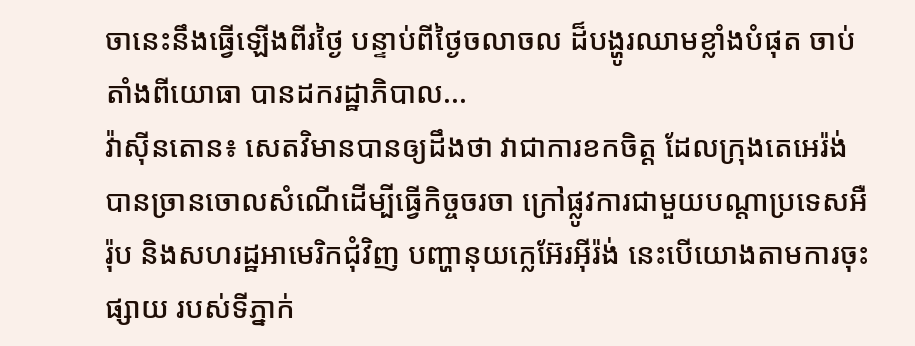ចានេះនឹងធ្វើឡើងពីរថ្ងៃ បន្ទាប់ពីថ្ងៃចលាចល ដ៏បង្ហូរឈាមខ្លាំងបំផុត ចាប់តាំងពីយោធា បានដករដ្ឋាភិបាល...
វ៉ាស៊ីនតោន៖ សេតវិមានបានឲ្យដឹងថា វាជាការខកចិត្ត ដែលក្រុងតេអេរ៉ង់ បានច្រានចោលសំណើដើម្បីធ្វើកិច្ចចរចា ក្រៅផ្លូវការជាមួយបណ្តាប្រទេសអឺរ៉ុប និងសហរដ្ឋអាមេរិកជុំវិញ បញ្ហានុយក្លេអ៊ែរអ៊ីរ៉ង់ នេះបើយោងតាមការចុះផ្សាយ របស់ទីភ្នាក់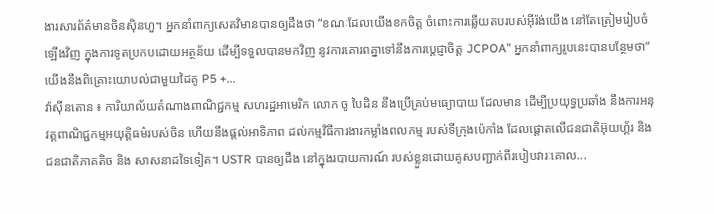ងារសារព័ត៌មានចិនស៊ិនហួ។ អ្នកនាំពាក្យសេតវិមានបានឲ្យដឹងថា “ខណៈដែលយើងខកចិត្ត ចំពោះការឆ្លើយតបរបស់អ៊ីរ៉ង់យើង នៅតែត្រៀមរៀបចំឡើងវិញ ក្នុងការទូតប្រកបដោយអត្ថន័យ ដើម្បីទទួលបានមកវិញ នូវការគោរពគ្នាទៅនឹងការប្តេជ្ញាចិត្ត JCPOA” អ្នកនាំពាក្យរូបនេះបានបន្ថែមថា“ យើងនឹងពិគ្រោះយោបល់ជាមួយដៃគូ P5 +...
វ៉ាស៊ីនតោន ៖ ការិយាល័យតំណាងពាណិជ្ជកម្ម សហរដ្ឋអាមេរិក លោក ចូ បៃដិន នឹងប្រើគ្រប់មធ្យោបាយ ដែលមាន ដើម្បីប្រយុទ្ធប្រឆាំង នឹងការអនុវត្តពាណិជ្ជកម្មអយុត្តិធម៌របស់ចិន ហើយនឹងផ្តល់អាទិភាព ដល់កម្មវិធីការងារកម្លាំងពលកម្ម របស់ទីក្រុងប៉េកាំង ដែលផ្តោតលើជនជាតិអ៊ុយហ្គ័រ និងជនជាតិភាគតិច និង សាសនាដទៃទៀត។ USTR បានឲ្យដឹង នៅក្នុងរបាយការណ៍ របស់ខ្លួនដោយគូសបញ្ជាក់ពីរបៀបវារៈគោល...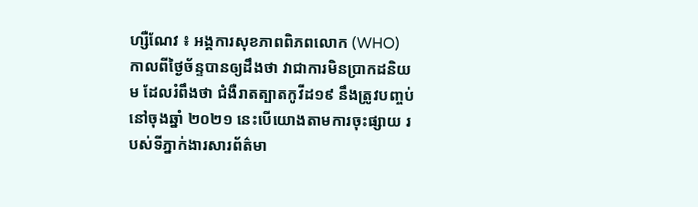ហ្សឺណែវ ៖ អង្គការសុខភាពពិភពលោក (WHO) កាលពីថ្ងៃច័ន្ទបានឲ្យដឹងថា វាជាការមិនប្រាកដនិយម ដែលរំពឹងថា ជំងឺរាតត្បាតកូវីដ១៩ នឹងត្រូវបញ្ចប់នៅចុងឆ្នាំ ២០២១ នេះបើយោងតាមការចុះផ្សាយ របស់ទីភ្នាក់ងារសារព័ត៌មា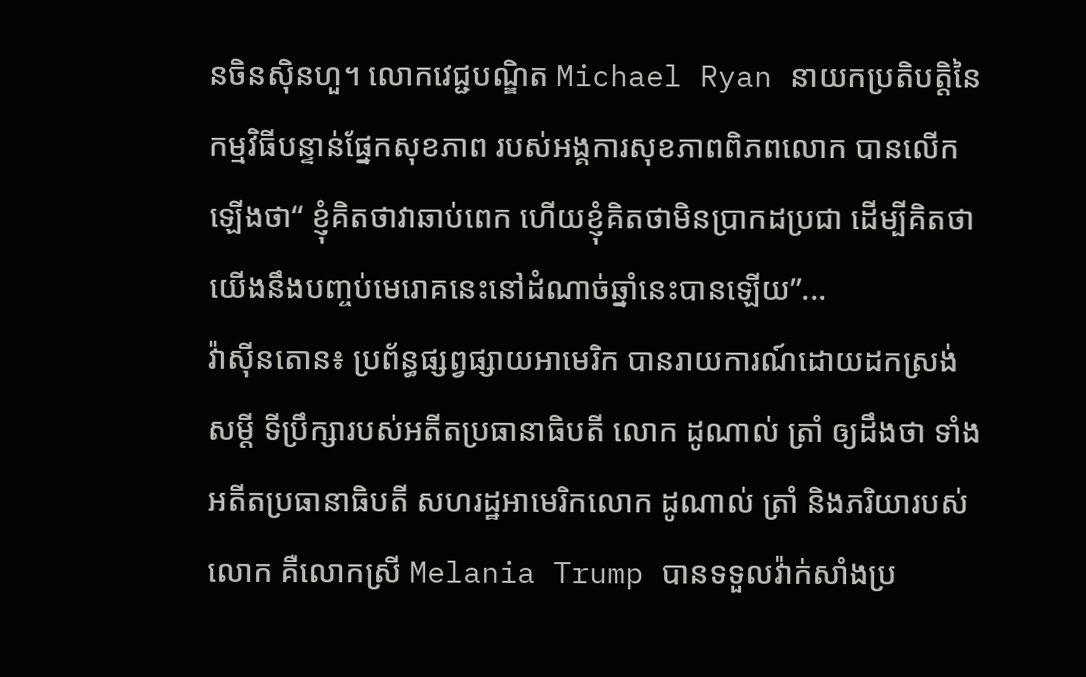នចិនស៊ិនហួ។ លោកវេជ្ជបណ្ឌិត Michael Ryan នាយកប្រតិបត្តិនៃកម្មវិធីបន្ទាន់ផ្នែកសុខភាព របស់អង្គការសុខភាពពិភពលោក បានលើកឡើងថា“ ខ្ញុំគិតថាវាឆាប់ពេក ហើយខ្ញុំគិតថាមិនប្រាកដប្រជា ដើម្បីគិតថា យើងនឹងបញ្ចប់មេរោគនេះនៅដំណាច់ឆ្នាំនេះបានឡើយ”...
វ៉ាស៊ីនតោន៖ ប្រព័ន្ធផ្សព្វផ្សាយអាមេរិក បានរាយការណ៍ដោយដកស្រង់សម្តី ទីប្រឹក្សារបស់អតីតប្រធានាធិបតី លោក ដូណាល់ ត្រាំ ឲ្យដឹងថា ទាំងអតីតប្រធានាធិបតី សហរដ្ឋអាមេរិកលោក ដូណាល់ ត្រាំ និងភរិយារបស់លោក គឺលោកស្រី Melania Trump បានទទួលវ៉ាក់សាំងប្រ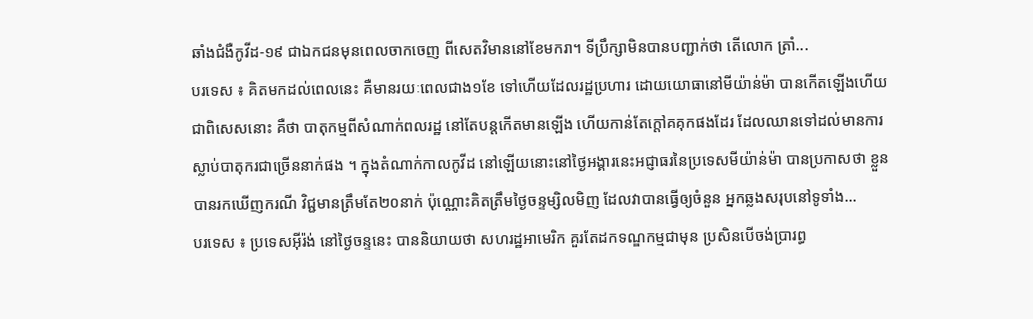ឆាំងជំងឺកូវីដ-១៩ ជាឯកជនមុនពេលចាកចេញ ពីសេតវិមាននៅខែមករា។ ទីប្រឹក្សាមិនបានបញ្ជាក់ថា តើលោក ត្រាំ...
បរទេស ៖ គិតមកដល់ពេលនេះ គឺមានរយៈពេលជាង១ខែ ទៅហើយដែលរដ្ឋប្រហារ ដោយយោធានៅមីយ៉ាន់ម៉ា បានកើតឡើងហើយ ជាពិសេសនោះ គឺថា បាតុកម្មពីសំណាក់ពលរដ្ឋ នៅតែបន្តកើតមានឡើង ហើយកាន់តែក្តៅគគុកផងដែរ ដែលឈានទៅដល់មានការស្លាប់បាតុករជាច្រើននាក់ផង ។ ក្នុងតំណាក់កាលកូវីដ នៅឡើយនោះនៅថ្ងៃអង្គារនេះអជ្ញាធរនៃប្រទេសមីយ៉ាន់ម៉ា បានប្រកាសថា ខ្លួនបានរកឃើញករណី វិជ្ជមានត្រឹមតែ២០នាក់ ប៉ុណ្ណោះគិតត្រឹមថ្ងៃចន្ទម្សិលមិញ ដែលវាបានធ្វើឲ្យចំនួន អ្នកឆ្លងសរុបនៅទូទាំង...
បរទេស ៖ ប្រទេសអ៊ីរ៉ង់ នៅថ្ងៃចន្ទនេះ បាននិយាយថា សហរដ្ឋអាមេរិក គួរតែដកទណ្ឌកម្មជាមុន ប្រសិនបើចង់ប្រារព្ធ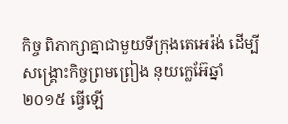កិច្ច ពិភាក្សាគ្នាជាមួយទីក្រុងតេអេរ៉ង់ ដើម្បីសង្គ្រោះកិច្ចព្រមព្រៀង នុយក្លេអ៊ែឆ្នាំ២០១៥ ធ្វើឡើ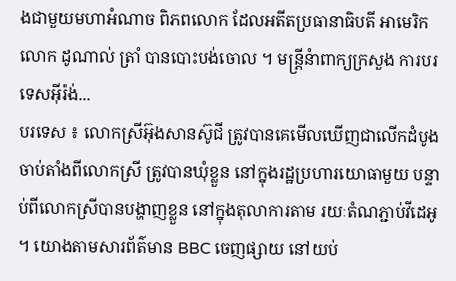ងជាមួយមហាអំណាច ពិភពលោក ដែលអតីតប្រធានាធិបតី អាមេរិក លោក ដូណាល់ ត្រាំ បានបោះបង់ចោល ។ មន្ត្រីនំាពាក្យក្រសួង ការបរទេសអ៊ីរ៉ង់...
បរទេស ៖ លោកស្រីអ៊ុងសានស៊ូជី ត្រូវបានគេមើលឃើញជាលើកដំបូង ចាប់តាំងពីលោកស្រី ត្រូវបានឃុំខ្លួន នៅក្នុងរដ្ឋប្រហារយោធាមួយ បន្ទាប់ពីលោកស្រីបានបង្ហាញខ្លួន នៅក្នុងតុលាការតាម រយៈតំណភ្ជាប់វីដេអូ ។ យោងតាមសារព័ត៌មាន BBC ចេញផ្សាយ នៅយប់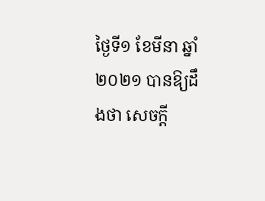ថ្ងៃទី១ ខែមីនា ឆ្នាំ២០២១ បានឱ្យដឹងថា សេចក្តី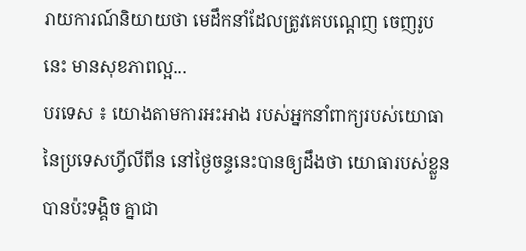រាយការណ៍និយាយថា មេដឹកនាំដែលត្រូវគេបណ្តេញ ចេញរូបនេះ មានសុខភាពល្អ...
បរទេស ៖ យោងតាមការអះអាង របស់អ្នកនាំពាក្យរបស់យោធា នៃប្រទេសហ្វីលីពីន នៅថ្ងៃចន្ទនេះបានឲ្យដឹងថា យោធារបស់ខ្លួនបានប៉ះទង្គិច គ្នាជា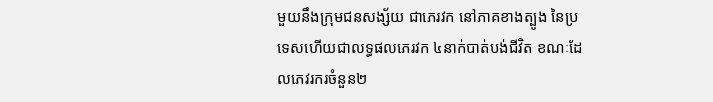មួយនឹងក្រុមជនសង្ស័យ ជាភេរវក នៅភាគខាងត្បូង នៃប្រទេសហើយជាលទ្ធផលភេរវក ៤នាក់បាត់បង់ជីវិត ខណៈដែលភេវរករចំនួន២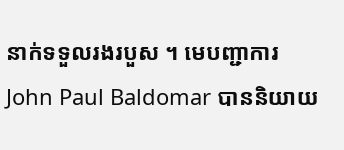នាក់ទទួលរងរបួស ។ មេបញ្ជាការ John Paul Baldomar បាននិយាយ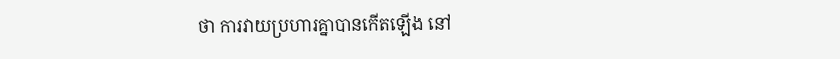ថា ការវាយប្រហារគ្នាបានកើតឡើង នៅ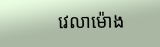វេលាម៉ោង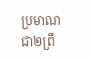ប្រមាណជា២ព្រឹ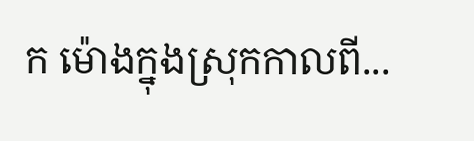ក ម៉ោងក្នុងស្រុកកាលពី...